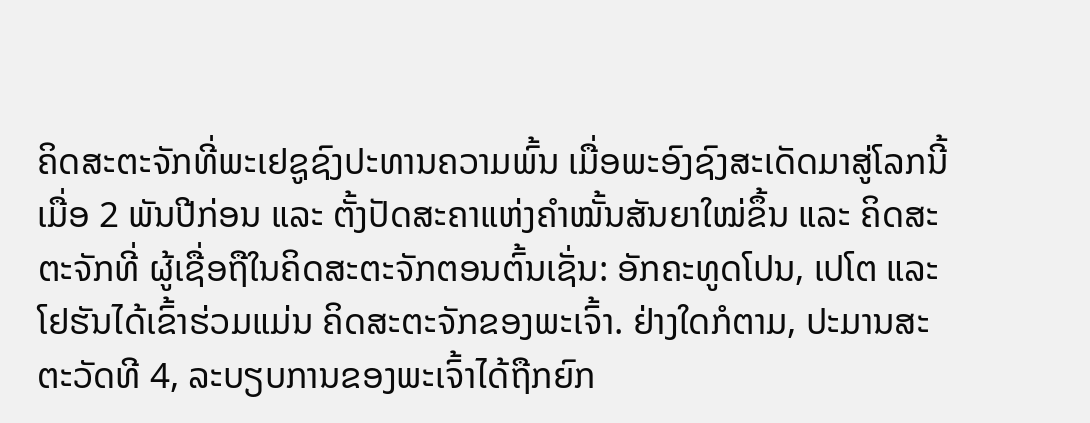ຄິດສະຕະຈັກທີ່ພະເຢຊູຊົງປະທານຄວາມພົ້ນ ເມື່ອພະອົງຊົງສະເດັດມາສູ່ໂລກນີ້ ເມື່ອ 2 ພັນປີກ່ອນ ແລະ ຕັ້ງປັດສະຄາແຫ່ງຄໍາໝັ້ນສັນຍາໃໝ່ຂຶ້ນ ແລະ ຄິດສະຕະຈັກທີ່ ຜູ້ເຊື່ອຖືໃນຄິດສະຕະຈັກຕອນຕົ້ນເຊັ່ນ: ອັກຄະທູດໂປນ, ເປໂຕ ແລະ ໂຢຮັນໄດ້ເຂົ້າຮ່ວມແມ່ນ ຄິດສະຕະຈັກຂອງພະເຈົ້າ. ຢ່າງໃດກໍຕາມ, ປະມານສະຕະວັດທີ 4, ລະບຽບການຂອງພະເຈົ້າໄດ້ຖືກຍົກ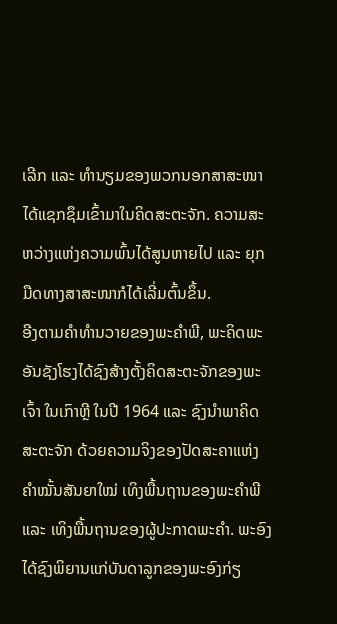ເລີກ ແລະ ທໍານຽມຂອງພວກນອກສາສະໜາໄດ້ແຊກຊຶມເຂົ້າມາໃນຄິດສະຕະຈັກ. ຄວາມສະຫວ່າງແຫ່ງຄວາມພົ້ນໄດ້ສູນຫາຍໄປ ແລະ ຍຸກມືດທາງສາສະໜາກໍໄດ້ເລີ່ມຕົ້ນຂຶ້ນ.
ອີງຕາມຄໍາທໍານວາຍຂອງພະຄໍາພີ, ພະຄິດພະອັນຊັງໂຮງໄດ້ຊົງສ້າງຕັ້ງຄິດສະຕະຈັກຂອງພະເຈົ້າ ໃນເກົາຫຼີ ໃນປີ 1964 ແລະ ຊົງນໍາພາຄິດສະຕະຈັກ ດ້ວຍຄວາມຈິງຂອງປັດສະຄາແຫ່ງຄໍາໝັ້ນສັນຍາໃໝ່ ເທິງພື້ນຖານຂອງພະຄໍາພີ ແລະ ເທິງພື້ນຖານຂອງຜູ້ປະກາດພະຄໍາ. ພະອົງໄດ້ຊົງພິຍານແກ່ບັນດາລູກຂອງພະອົງກ່ຽ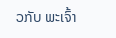ວກັບ ພະເຈົ້າ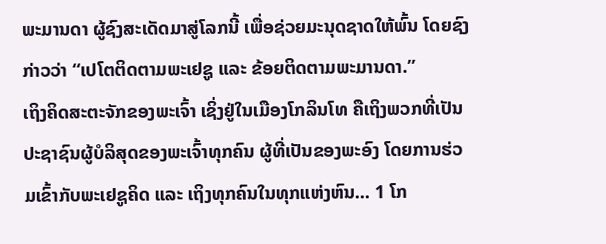ພະມານດາ ຜູ້ຊົງສະເດັດມາສູ່ໂລກນີ້ ເພື່ອຊ່ວຍມະນຸດຊາດໃຫ້ພົ້ນ ໂດຍຊົງກ່າວວ່າ “ເປໂຕຕິດຕາມພະເຢຊູ ແລະ ຂ້ອຍຕິດຕາມພະມານດາ.”
ເຖິງຄິດສະຕະຈັກຂອງພະເຈົ້າ ເຊິ່ງຢູ່ໃນເມືອງໂກລິນໂທ ຄືເຖິງພວກທີ່ເປັນປະຊາຊົນຜູ້ບໍລິສຸດຂອງພະເຈົ້າທຸກຄົນ ຜູ້ທີ່ເປັນຂອງພະອົງ ໂດຍການຮ່ວມເຂົ້າກັບພະເຢຊູຄິດ ແລະ ເຖິງທຸກຄົນໃນທຸກແຫ່ງຫົນ... 1 ໂກ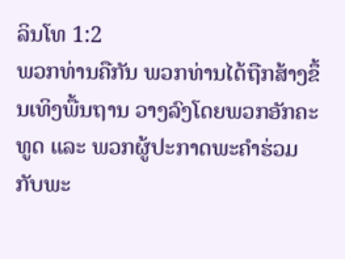ລິນໂທ 1:2
ພວກທ່ານຄືກັນ ພວກທ່ານໄດ້ຖືກສ້າງຂຶ້ນເທິງພື້ນຖານ ວາງລົງໂດຍພວກອັກຄະທູດ ແລະ ພວກຜູ້ປະກາດພະຄໍາຮ່ວມກັບພະ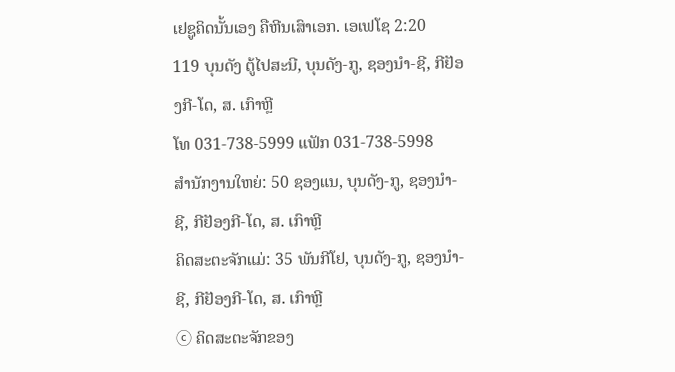ເຢຊູຄິດນັ້ນເອງ ຄືຫີນເສົາເອກ. ເອເຟໂຊ 2:20
119 ບຸນດັງ ຕູ້ໄປສະນີ, ບຸນດັງ-ກູ, ຊອງນຳ-ຊີ, ກີຢັອງກີ-ໂດ, ສ. ເກົາຫຼີ
ໂທ 031-738-5999 ແຟັກ 031-738-5998
ສໍານັກງານໃຫຍ່: 50 ຊອງແນ, ບຸນດັງ-ກູ, ຊອງນຳ-ຊີ, ກີຢັອງກີ-ໂດ, ສ. ເກົາຫຼີ
ຄິດສະຕະຈັກແມ່: 35 ພັນກີໂຢ, ບຸນດັງ-ກູ, ຊອງນຳ-ຊີ, ກີຢັອງກີ-ໂດ, ສ. ເກົາຫຼີ
ⓒ ຄິດສະຕະຈັກຂອງ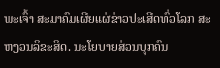ພະເຈົ້າ ສະມາຄົມເຜີຍແຜ່ຂ່າວປະເສີດທົ່ວໂລກ ສະຫງວນລິຂະສິດ. ນະໂຍບາຍສ່ວນບຸກຄົນ